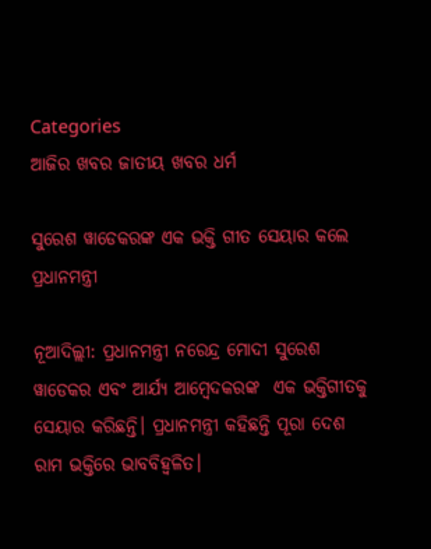Categories
ଆଜିର ଖବର ଜାତୀୟ ଖବର ଧର୍ମ

ସୁରେଶ ୱାଡେକରଙ୍କ ଏକ ଭକ୍ତି ଗୀତ ସେୟାର କଲେ ପ୍ରଧାନମନ୍ତ୍ରୀ

ନୂଆଦିଲ୍ଲୀ: ପ୍ରଧାନମନ୍ତ୍ରୀ ନରେନ୍ଦ୍ର ମୋଦୀ ସୁରେଶ ୱାଡେକର ଏବଂ ଆର୍ଯ୍ୟ ଆମ୍ବେଦକରଙ୍କ  ଏକ ଭକ୍ତିଗୀତକୁ ସେୟାର କରିଛନ୍ତି। ପ୍ରଧାନମନ୍ତ୍ରୀ କହିଛନ୍ତି ପୂରା ଦେଶ ରାମ ଭକ୍ତିରେ ଭାବବିହ୍ୱଳିତ।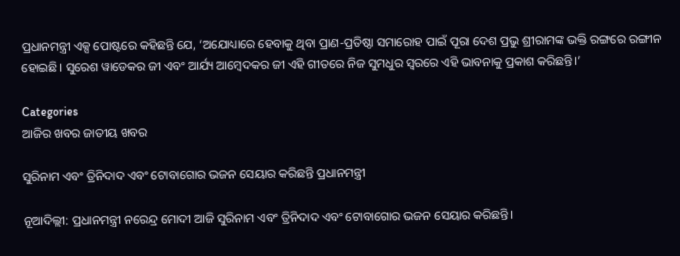ପ୍ରଧାନମନ୍ତ୍ରୀ ଏକ୍ସ ପୋଷ୍ଟରେ କହିଛନ୍ତି ଯେ, ‘ଅଯୋଧ୍ୟାରେ ହେବାକୁ ଥିବା ପ୍ରାଣ-ପ୍ରତିଷ୍ଠା ସମାରୋହ ପାଇଁ ପୂରା ଦେଶ ପ୍ରଭୁ ଶ୍ରୀରାମଙ୍କ ଭକ୍ତି ରଙ୍ଗରେ ରଙ୍ଗୀନ ହୋଇଛି। ସୁରେଶ ୱାଡେକର ଜୀ ଏବଂ ଆର୍ଯ୍ୟ ଆମ୍ବେଦକର ଜୀ ଏହି ଗୀତରେ ନିଜ ସୁମଧୁର ସ୍ୱରରେ ଏହି ଭାବନାକୁ ପ୍ରକାଶ କରିଛନ୍ତି।’

Categories
ଆଜିର ଖବର ଜାତୀୟ ଖବର

ସୁରିନାମ ଏବଂ ତ୍ରିନିଦାଦ ଏବଂ ଟୋବାଗୋର ଭଜନ ସେୟାର କରିଛନ୍ତି ପ୍ରଧାନମନ୍ତ୍ରୀ

ନୂଆଦିଲ୍ଲୀ: ପ୍ରଧାନମନ୍ତ୍ରୀ ନରେନ୍ଦ୍ର ମୋଦୀ ଆଜି ସୁରିନାମ ଏବଂ ତ୍ରିନିଦାଦ ଏବଂ ଟୋବାଗୋର ଭଜନ ସେୟାର କରିଛନ୍ତି।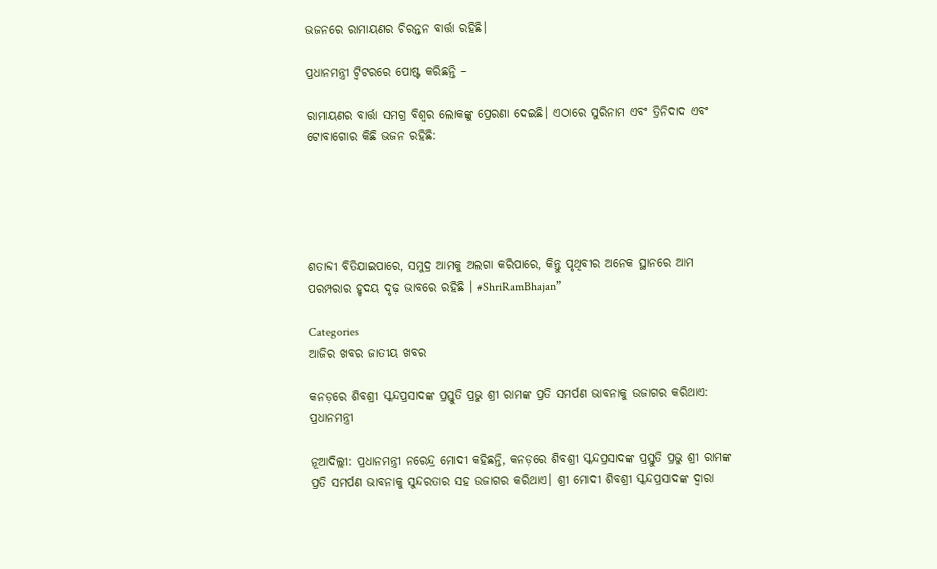ଭଜନରେ ରାମାୟଣର ଚିରନ୍ତନ ବାର୍ତ୍ତା ରହିଛି।

ପ୍ରଧାନମନ୍ତ୍ରୀ ଟ୍ବିଟରରେ ପୋଷ୍ଟ କରିଛନ୍ତି –

ରାମାୟଣର ବାର୍ତ୍ତା ସମଗ୍ର ବିଶ୍ୱର ଲୋକଙ୍କୁ ପ୍ରେରଣା ଦେଇଛି। ଏଠାରେ ସୁରିନାମ ଏବଂ ତ୍ରିନିଦାଦ ଏବଂ ଟୋବାଗୋର କିଛି ଭଜନ ରହିଛି:





ଶତାବ୍ଦୀ ବିତିଯାଇପାରେ, ସମୁଦ୍ର ଆମକୁ ଅଲଗା କରିପାରେ, କିନ୍ତୁ ପୃଥିବୀର ଅନେକ ସ୍ଥାନରେ ଆମ ପରମ୍ପରାର ହୃଦୟ ଦୃଢ଼ ଭାବରେ ରହିଛି । #ShriRamBhajan”

Categories
ଆଜିର ଖବର ଜାତୀୟ ଖବର

କନଡ଼ରେ ଶିବଶ୍ରୀ ସ୍କନ୍ଦପ୍ରସାଦଙ୍କ ପ୍ରସ୍ତୁତି ପ୍ରଭୁ ଶ୍ରୀ ରାମଙ୍କ ପ୍ରତି ସମର୍ପଣ ଭାବନାକୁ ଉଜାଗର କରିଥାଏ: ପ୍ରଧାନମନ୍ତ୍ରୀ

ନୂଆଦିଲ୍ଲୀ: ପ୍ରଧାନମନ୍ତ୍ରୀ ନରେନ୍ଦ୍ର ମୋଦୀ କହିଛନ୍ତି, କନଡ଼ରେ ଶିବଶ୍ରୀ ସ୍କନ୍ଦପ୍ରସାଦଙ୍କ ପ୍ରସ୍ତୁତି ପ୍ରଭୁ ଶ୍ରୀ ରାମଙ୍କ ପ୍ରତି ସମର୍ପଣ ଭାବନାକୁ ସୁନ୍ଦରତାର ସହ ଉଜାଗର କରିଥାଏ। ଶ୍ରୀ ମୋଦୀ ଶିବଶ୍ରୀ ସ୍କନ୍ଦପ୍ରସାଦଙ୍କ ଦ୍ୱାରା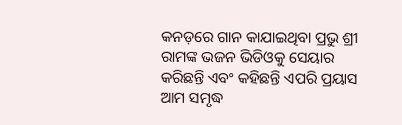କନଡ଼ରେ ଗାନ କାଯାଇଥିବା ପ୍ରଭୁ ଶ୍ରୀ ରାମଙ୍କ ଭଜନ ଭିଡିଓକୁ ସେୟାର କରିଛନ୍ତି ଏବଂ କହିଛନ୍ତି ଏପରି ପ୍ରୟାସ ଆମ ସମୃଦ୍ଧ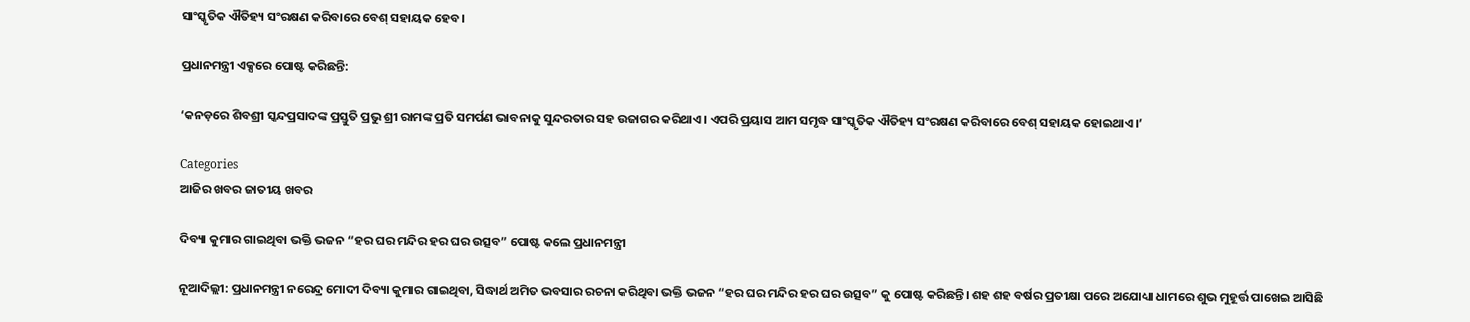ସାଂସ୍କୃତିକ ଐତିହ୍ୟ ସଂରକ୍ଷଣ କରିବାରେ ବେଶ୍ ସହାୟକ ହେବ।

ପ୍ରଧାନମନ୍ତ୍ରୀ ଏକ୍ସରେ ପୋଷ୍ଟ କରିଛନ୍ତି:

‘କନଡ଼ରେ ଶିବଶ୍ରୀ ସ୍କନ୍ଦପ୍ରସାଦଙ୍କ ପ୍ରସ୍ତୁତି ପ୍ରଭୁ ଶ୍ରୀ ରାମଙ୍କ ପ୍ରତି ସମର୍ପଣ ଭାବନାକୁ ସୁନ୍ଦରତାର ସହ ଉଜାଗର କରିଥାଏ। ଏପରି ପ୍ରୟାସ ଆମ ସମୃଦ୍ଧ ସାଂସ୍କୃତିକ ଐତିହ୍ୟ ସଂରକ୍ଷଣ କରିବାରେ ବେଶ୍ ସହାୟକ ହୋଇଥାଏ।’

Categories
ଆଜିର ଖବର ଜାତୀୟ ଖବର

ଦିବ୍ୟା କୁମାର ଗାଇଥିବା ଭକ୍ତି ଭଜନ “ହର ଘର ମନ୍ଦିର ହର ଘର ଉତ୍ସବ” ପୋଷ୍ଟ କଲେ ପ୍ରଧାନମନ୍ତ୍ରୀ

ନୂଆଦିଲ୍ଲୀ: ପ୍ରଧାନମନ୍ତ୍ରୀ ନରେନ୍ଦ୍ର ମୋଦୀ ଦିବ୍ୟା କୁମାର ଗାଇଥିବା, ସିଦ୍ଧାର୍ଥ ଅମିତ ଭବସାର ରଚନା କରିଥିବା ଭକ୍ତି ଭଜନ “ହର ଘର ମନ୍ଦିର ହର ଘର ଉତ୍ସବ” କୁ ପୋଷ୍ଟ କରିଛନ୍ତି। ଶହ ଶହ ବର୍ଷର ପ୍ରତୀକ୍ଷା ପରେ ଅଯୋଧ୍ୟା ଧାମରେ ଶୁଭ ମୁହୂର୍ତ୍ତ ପାଖେଇ ଆସିଛି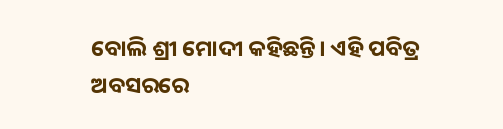ବୋଲି ଶ୍ରୀ ମୋଦୀ କହିଛନ୍ତି। ଏହି ପବିତ୍ର ଅବସରରେ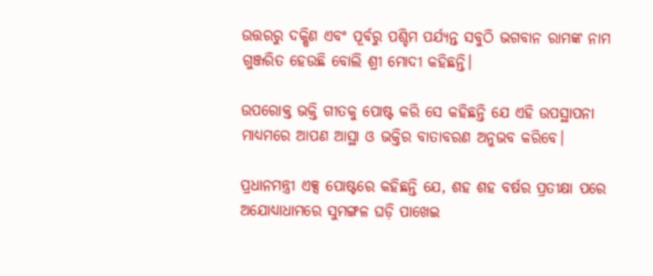ଉତ୍ତରରୁ ଦକ୍ଷିଣ ଏବଂ ପୂର୍ବରୁ ପଶ୍ଚିମ ପର୍ଯ୍ୟନ୍ତ ସବୁଠି ଭଗବାନ ରାମଙ୍କ ନାମ ଗୁଞ୍ଜରିତ ହେଉଛି ବୋଲି ଶ୍ରୀ ମୋଦୀ କହିଛନ୍ତି।

ଉପରୋକ୍ତ ଭକ୍ତି ଗୀତକୁ ପୋଷ୍ଟ କରି ସେ କହିଛନ୍ତି ଯେ ଏହି ଉପସ୍ଥାପନା ମାଧ୍ୟମରେ ଆପଣ ଆସ୍ଥା ଓ ଭକ୍ତିର ବାତାବରଣ ଅନୁଭବ କରିବେ।

ପ୍ରଧାନମନ୍ତ୍ରୀ ଏକ୍ସ ପୋଷ୍ଟରେ କହିଛନ୍ତି ଯେ, ଶହ ଶହ ବର୍ଷର ପ୍ରତୀକ୍ଷା ପରେ ଅଯୋଧ୍ୟାଧାମରେ ସୁମଙ୍ଗଳ ଘଡ଼ି ପାଖେଇ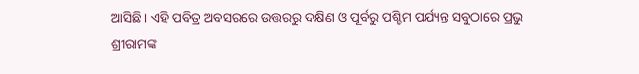ଆସିଛି। ଏହି ପବିତ୍ର ଅବସରରେ ଉତ୍ତରରୁ ଦକ୍ଷିଣ ଓ ପୂର୍ବରୁ ପଶ୍ଚିମ ପର୍ଯ୍ୟନ୍ତ ସବୁଠାରେ ପ୍ରଭୁ ଶ୍ରୀରାମଙ୍କ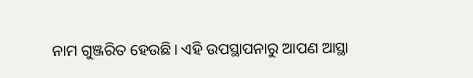ନାମ ଗୁଞ୍ଜରିତ ହେଉଛି। ଏହି ଉପସ୍ଥାପନାରୁ ଆପଣ ଆସ୍ଥା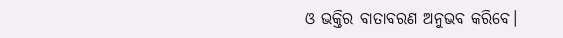ଓ ଭକ୍ତିର ବାତାବରଣ ଅନୁଭବ କରିବେ।